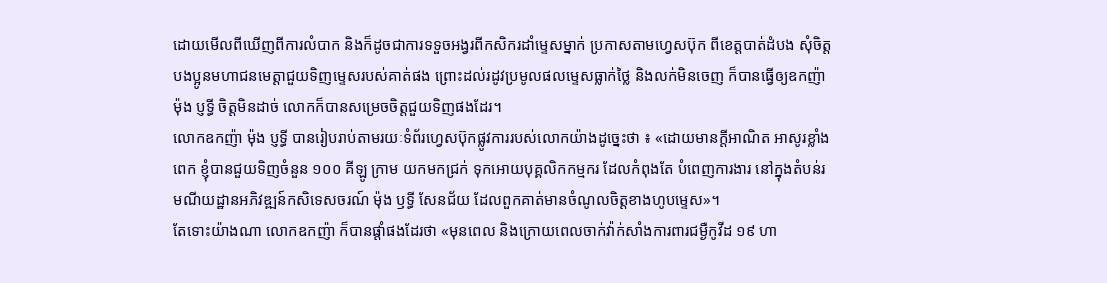ដោយមើលពីឃើញពីការលំបាក និងក៏ដូចជាការទទួចអង្វរពីកសិករដាំម្ទេសម្នាក់ ប្រកាសតាមហ្វេសប៊ុក ពីខេត្តបាត់ដំបង សុំចិត្តបងប្អូនមហាជនមេត្តាជួយទិញម្ទេសរបស់គាត់ផង ព្រោះដល់រដូវប្រមូលផលម្ទេសធ្លាក់ថ្លៃ និងលក់មិនចេញ ក៏បានធ្វើឲ្យឧកញ៉ា ម៉ុង ប្ញទ្ធី ចិត្តមិនដាច់ លោកក៏បានសម្រេចចិត្តជួយទិញផងដែរ។
លោកឧកញ៉ា ម៉ុង ប្ញទ្ធី បានរៀបរាប់តាមរយៈទំព័រហ្វេសប៊ុកផ្លូវការរបស់លោកយ៉ាងដូច្នេះថា ៖ «ដោយមានក្តីអាណិត អាសូរខ្លាំងពេក ខ្ញុំបានជួយទិញចំនួន ១០០ គីឡូ ក្រាម យកមកជ្រក់ ទុកអោយបុគ្គលិកកម្មករ ដែលកំពុងតែ បំពេញការងារ នៅក្នុងតំបន់រមណីយដ្ឋានអភិវឌ្ឍន៍កសិទេសចរណ៍ ម៉ុង ឫទ្ធី សែនជ័យ ដែលពួកគាត់មានចំណូលចិត្តខាងហូបម្ទេស»។
តែទោះយ៉ាងណា លោកឧកញ៉ា ក៏បានផ្តាំផងដែរថា «មុនពេល និងក្រោយពេលចាក់វ៉ាក់សាំងការពារជម្ងឺកូវីដ ១៩ ហា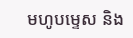មហូបម្ទេស និង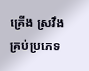គ្រេីង ស្រវឹងគ្រប់ប្រភេទ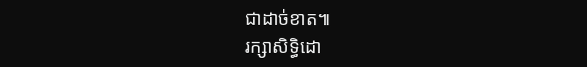ជាដាច់ខាត៕
រក្សាសិទ្ធិដោ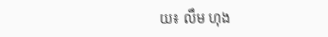យ៖ លឹម ហុង